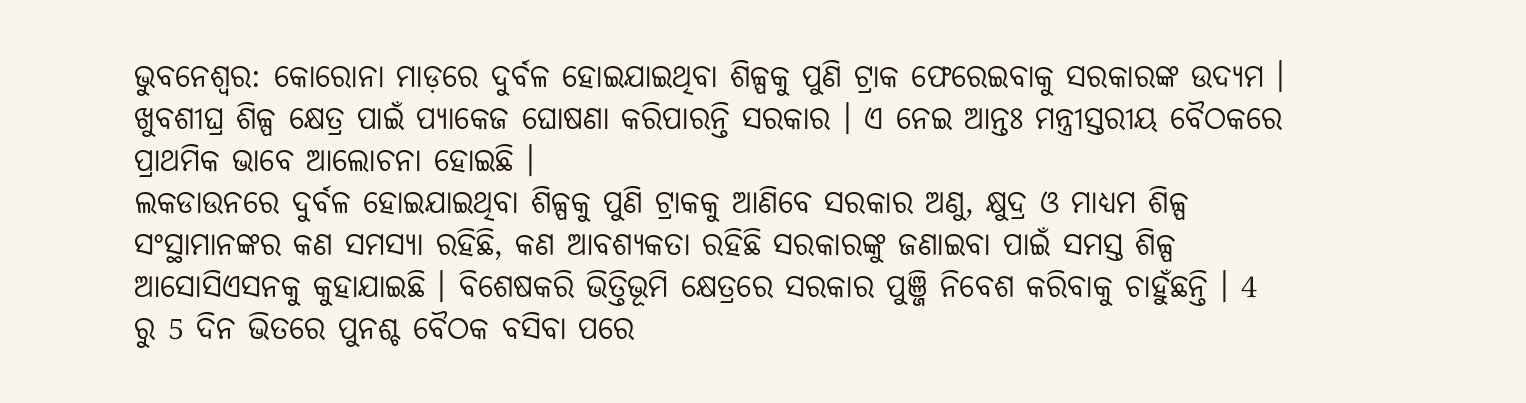ଭୁବନେଶ୍ବର: କୋରୋନା ମାଡ଼ରେ ଦୁର୍ବଳ ହୋଇଯାଇଥିବା ଶିଳ୍ପକୁ ପୁଣି ଟ୍ରାକ ଫେରେଇବାକୁ ସରକାରଙ୍କ ଉଦ୍ୟମ । ଖୁବଶୀଘ୍ର ଶିଳ୍ପ କ୍ଷେତ୍ର ପାଇଁ ପ୍ୟାକେଜ ଘୋଷଣା କରିପାରନ୍ତି ସରକାର । ଏ ନେଇ ଆନ୍ତଃ ମନ୍ତ୍ରୀସ୍ତରୀୟ ବୈଠକରେ ପ୍ରାଥମିକ ଭାବେ ଆଲୋଚନା ହୋଇଛି ।
ଲକଡାଉନରେ ଦୁର୍ବଳ ହୋଇଯାଇଥିବା ଶିଳ୍ପକୁ ପୁଣି ଟ୍ରାକକୁ ଆଣିବେ ସରକାର ଅଣୁ, କ୍ଷୁଦ୍ର ଓ ମାଧ୍ୟମ ଶିଳ୍ପ ସଂସ୍ଥାମାନଙ୍କର କଣ ସମସ୍ୟା ରହିଛି, କଣ ଆବଶ୍ୟକତା ରହିଛି ସରକାରଙ୍କୁ ଜଣାଇବା ପାଇଁ ସମସ୍ତ ଶିଳ୍ପ ଆସୋସିଏସନକୁ କୁହାଯାଇଛି । ବିଶେଷକରି ଭିତ୍ତିଭୂମି କ୍ଷେତ୍ରରେ ସରକାର ପୁଞ୍ଜି ନିବେଶ କରିବାକୁ ଚାହୁଁଛନ୍ତି । 4 ରୁ 5 ଦିନ ଭିତରେ ପୁନଶ୍ଚ ବୈଠକ ବସିବା ପରେ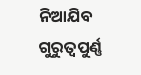ନିଆଯିବ ଗୁରୁତ୍ୱପୁର୍ଣ୍ଣ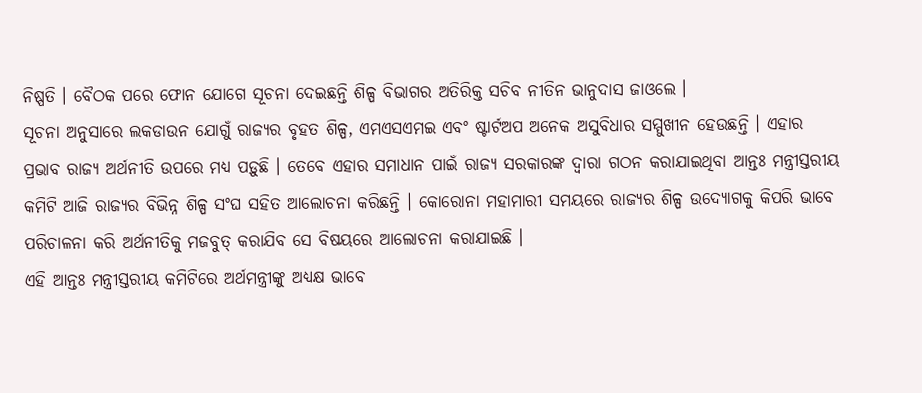ନିଷ୍ପତି । ବୈଠକ ପରେ ଫୋନ ଯୋଗେ ସୂଚନା ଦେଇଛନ୍ତି ଶିଳ୍ପ ବିଭାଗର ଅତିରିକ୍ତ ସଚିବ ନୀତିନ ଭାନୁଦାସ ଜାଓଲେ ।
ସୂଚନା ଅନୁସାରେ ଲକଡାଉନ ଯୋଗୁଁ ରାଜ୍ୟର ବୃହତ ଶିଳ୍ପ, ଏମଏସଏମଇ ଏବଂ ଷ୍ଟାର୍ଟଅପ ଅନେକ ଅସୁବିଧାର ସମ୍ମୁଖୀନ ହେଉଛନ୍ତି । ଏହାର ପ୍ରଭାବ ରାଜ୍ୟ ଅର୍ଥନୀତି ଉପରେ ମଧ୍ୟ ପଡ଼ୁଛି । ତେବେ ଏହାର ସମାଧାନ ପାଇଁ ରାଜ୍ୟ ସରକାରଙ୍କ ଦ୍ଵାରା ଗଠନ କରାଯାଇଥିବା ଆନ୍ତଃ ମନ୍ତ୍ରୀସ୍ତରୀୟ କମିଟି ଆଜି ରାଜ୍ୟର ବିଭିନ୍ନ ଶିଳ୍ପ ସଂଘ ସହିତ ଆଲୋଚନା କରିଛନ୍ତି । କୋରୋନା ମହାମାରୀ ସମୟରେ ରାଜ୍ୟର ଶିଳ୍ପ ଉଦ୍ୟୋଗକୁ କିପରି ଭାବେ ପରିଚାଳନା କରି ଅର୍ଥନୀତିକୁ ମଜବୁତ୍ କରାଯିବ ସେ ବିଷୟରେ ଆଲୋଚନା କରାଯାଇଛି ।
ଏହି ଆନ୍ତଃ ମନ୍ତ୍ରୀସ୍ତରୀୟ କମିଟିରେ ଅର୍ଥମନ୍ତ୍ରୀଙ୍କୁ ଅଧ୍ୟକ୍ଷ ଭାବେ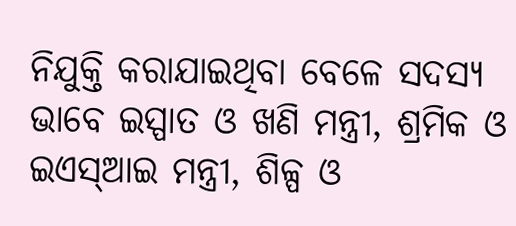ନିଯୁକ୍ତି କରାଯାଇଥିବା ବେଳେ ସଦସ୍ୟ ଭାବେ ଇସ୍ପାତ ଓ ଖଣି ମନ୍ତ୍ରୀ, ଶ୍ରମିକ ଓ ଇଏସ୍ଆଇ ମନ୍ତ୍ରୀ, ଶିଳ୍ପ ଓ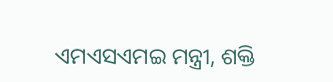ଏମଏସଏମଇ ମନ୍ତ୍ରୀ, ଶକ୍ତି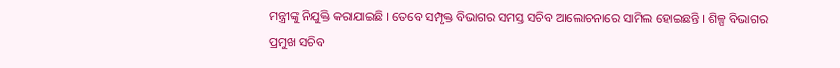ମନ୍ତ୍ରୀଙ୍କୁ ନିଯୁକ୍ତି କରାଯାଇଛି । ତେବେ ସମ୍ପୃକ୍ତ ବିଭାଗର ସମସ୍ତ ସଚିବ ଆଲୋଚନାରେ ସାମିଲ ହୋଇଛନ୍ତି । ଶିଳ୍ପ ବିଭାଗର ପ୍ରମୁଖ ସଚିବ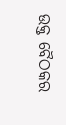ଉକ୍ତ ବୈଠକର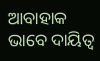ଆବାହାକ ଭାବେ ଦାୟିତ୍ଵ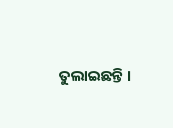ତୁଲାଇଛନ୍ତି ।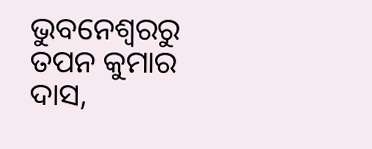ଭୁବନେଶ୍ବରରୁ ତପନ କୁମାର ଦାସ,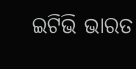ଇଟିଭି ଭାରତ